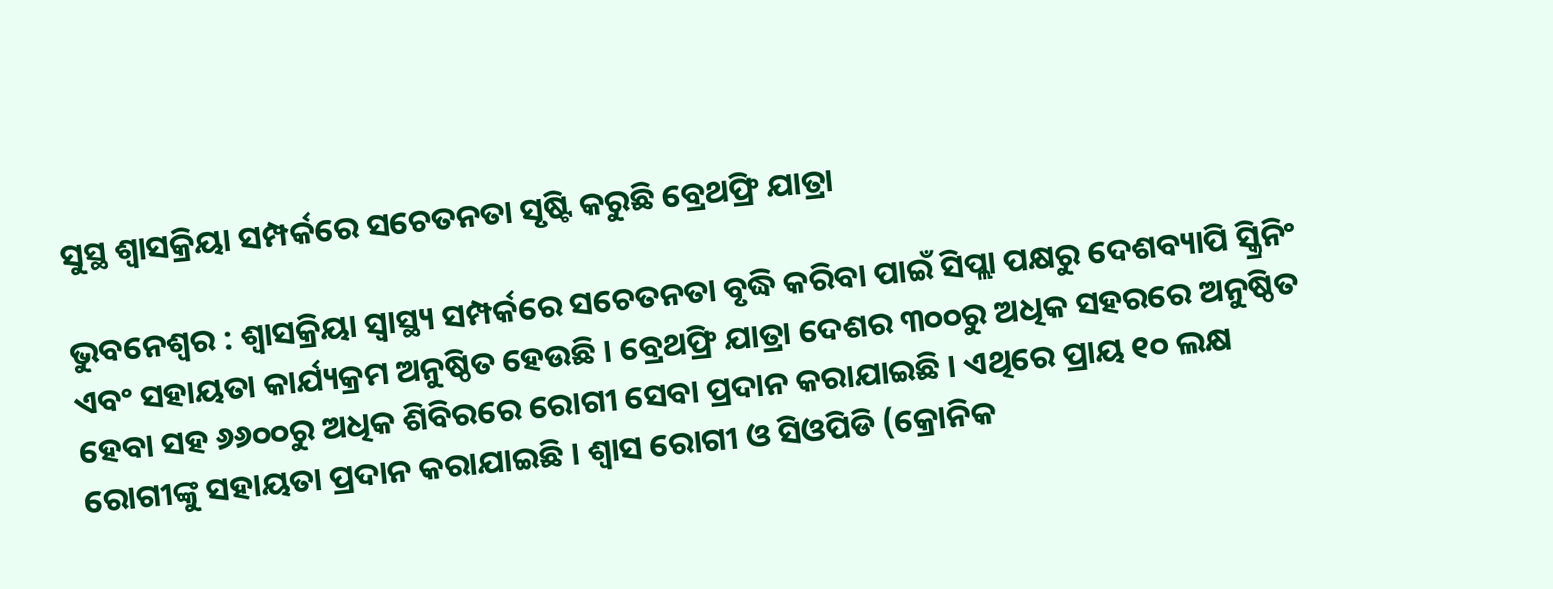ସୁସ୍ଥ ଶ୍ୱାସକ୍ରିୟା ସମ୍ପର୍କରେ ସଚେତନତା ସୃଷ୍ଟି କରୁଛି ବ୍ରେଥଫ୍ରି ଯାତ୍ରା

ଭୁବନେଶ୍ୱର : ଶ୍ୱାସକ୍ରିୟା ସ୍ୱାସ୍ଥ୍ୟ ସମ୍ପର୍କରେ ସଚେତନତା ବୃଦ୍ଧି କରିବା ପାଇଁ ସିପ୍ଲା ପକ୍ଷରୁ ଦେଶବ୍ୟାପି ସ୍କ୍ରିନିଂ ଏବଂ ସହାୟତା କାର୍ଯ୍ୟକ୍ରମ ଅନୁଷ୍ଠିତ ହେଉଛି । ବ୍ରେଥଫ୍ରି ଯାତ୍ରା ଦେଶର ୩୦୦ରୁ ଅଧିକ ସହରରେ ଅନୁଷ୍ଠିତ ହେବା ସହ ୬୬୦୦ରୁ ଅଧିକ ଶିବିରରେ ରୋଗୀ ସେବା ପ୍ରଦାନ କରାଯାଇଛି । ଏଥିରେ ପ୍ରାୟ ୧୦ ଲକ୍ଷ ରୋଗୀଙ୍କୁ ସହାୟତା ପ୍ରଦାନ କରାଯାଇଛି । ଶ୍ୱାସ ରୋଗୀ ଓ ସିଓପିଡି (କ୍ରୋନିକ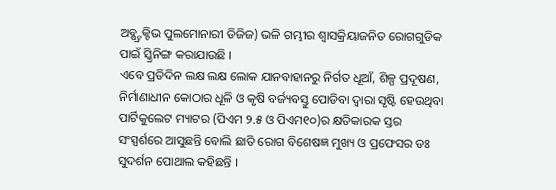ଅବ୍ଷ୍ଟ୍ରକ୍ଟିଭ ପୁଲମୋନାରୀ ଡିଜିଜ) ଭଳି ଗମ୍ଭୀର ଶ୍ୱାସକ୍ରିୟାଜନିତ ରୋଗଗୁଡିକ ପାଇଁ ସ୍କ୍ରିନିଙ୍ଗ କରାଯାଉଛି ।
ଏବେ ପ୍ରତିଦିନ ଲକ୍ଷ ଲକ୍ଷ ଲୋକ ଯାନବାହାନରୁ ନିର୍ଗତ ଧୂଆଁ, ଶିଳ୍ପ ପ୍ରଦୂଷଣ, ନିର୍ମାଣାଧୀନ କୋଠାର ଧୂଳି ଓ କୃଷି ବର୍ଜ୍ୟବସ୍ତୁ ପୋଡିବା ଦ୍ୱାରା ସୃଷ୍ଟି ହେଉଥିବା ପାର୍ଟିକୁଲେଟ ମ୍ୟାଟର (ପିଏମ ୨.୫ ଓ ପିଏମ୧୦)ର କ୍ଷତିକାରକ ସ୍ତର ସଂସ୍ପର୍ଶରେ ଆସୁଛନ୍ତି ବୋଲି ଛାତି ରୋଗ ବିଶେଷଜ୍ଞ ମୁଖ୍ୟ ଓ ପ୍ରଫେସର ଡଃ ସୁଦର୍ଶନ ପୋଥାଲ କହିଛନ୍ତି ।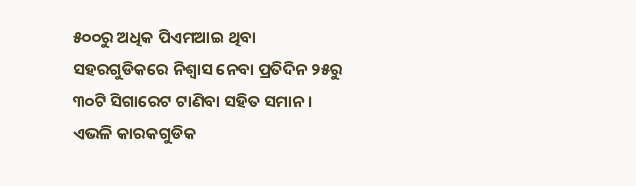୫୦୦ରୁ ଅଧିକ ପିଏମଆଇ ଥିବା ସହରଗୁଡିକରେ ନିଶ୍ୱାସ ନେବା ପ୍ରତିଦିନ ୨୫ରୁ ୩୦ଟି ସିଗାରେଟ ଟାଣିବା ସହିତ ସମାନ । ଏଭଳି କାରକଗୁଡିକ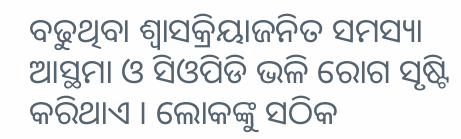ବଢୁଥିବା ଶ୍ୱାସକ୍ରିୟାଜନିତ ସମସ୍ୟା ଆସ୍ଥମା ଓ ସିଓପିଡି ଭଳି ରୋଗ ସୃଷ୍ଟି କରିଥାଏ । ଲୋକଙ୍କୁ ସଠିକ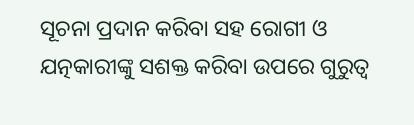ସୂଚନା ପ୍ରଦାନ କରିବା ସହ ରୋଗୀ ଓ ଯତ୍ନକାରୀଙ୍କୁ ସଶକ୍ତ କରିବା ଉପରେ ଗୁରୁତ୍ୱ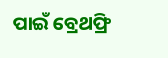ପାଇଁ ବ୍ରେଥଫ୍ରି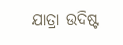ଯାତ୍ରା ଉଦିଷ୍ଟ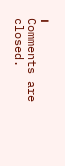।
Comments are closed.